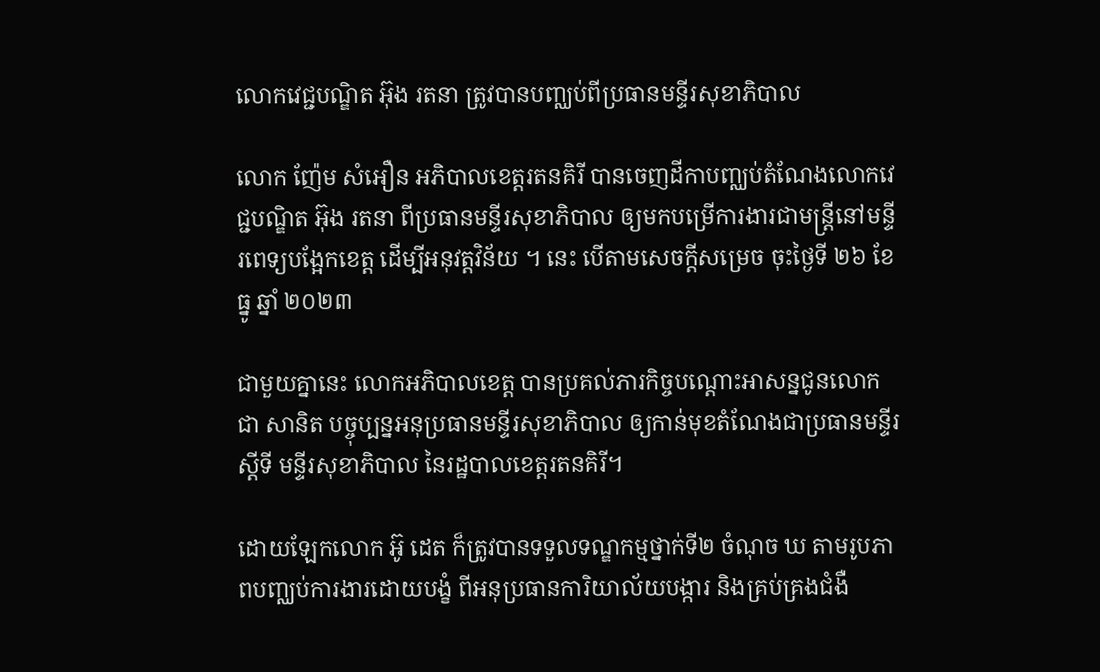លោកវេជ្ជបណ្ឌិត អ៊ុង រតនា ត្រូវបានបញ្ឈប់ពីប្រធានមន្ទីរសុខាភិបាល

លោក ញ៉ែម សំអឿន អភិបាលខេត្តរតនគិរី បានចេញដីកាបញ្ឈប់តំណែងលោកវេជ្ជបណ្ឌិត អ៊ុង រតនា ពីប្រធានមន្ទីរសុខាភិបាល ឲ្យមកបម្រើការងារជាមន្ត្រីនៅមន្ទីរពេទ្យបង្អែកខេត្ត ដើម្បីអនុវត្តវិន័យ ។ នេះ បើតាមសេចក្តីសម្រេច ចុះថ្ងៃទី ២៦ ខែធ្នូ ឆ្នាំ ២០២៣

ជាមួយគ្នានេះ លោកអភិបាលខេត្ត បានប្រគល់ភារកិច្ចបណ្តោះអាសន្នជូនលោក ជា សានិត បច្ចុប្បន្នអនុប្រធានមន្ទីរសុខាភិបាល ឲ្យកាន់មុខតំណែងជាប្រធានមន្ទីរស្តីទី មន្ទីរសុខាភិបាល នៃរដ្ឋបាលខេត្តរតនគិរី។

ដោយឡែកលោក អ៊ូ ដេត ក៏ត្រូវបានទទួលទណ្ឌកម្មថ្នាក់ទី២ ចំណុច ឃ តាមរូបភាពបញ្ឈប់ការងារដោយបង្ខំ ពីអនុប្រធានការិយាល័យបង្ការ និងគ្រប់គ្រងជំងឺ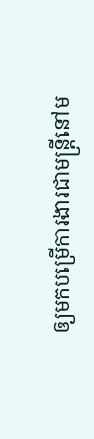ឲ្យមកបម្រើការងារជាមន្ត្រីនៅម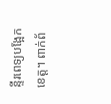ន្ទីរពេទ្យបង្អែកខេត្ត។ ពាក់ព័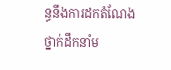ន្ធនឹងការដកតំណែង ថ្នាក់ដឹកនាំម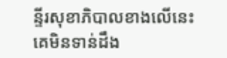ន្ទីរសុខាភិបាលខាងលើនេះ គេមិនទាន់ដឹង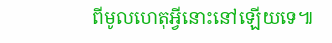ពីមូលហេតុអ្វីនោះនៅឡើយទេ៕